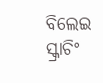ବିଲେଇ ସ୍କ୍ରାଚିଂ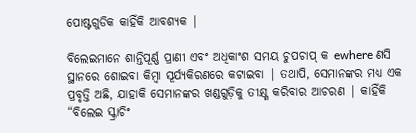ପୋଷ୍ଟଗୁଡିକ କାହିଁକି ଆବଶ୍ୟକ |

ବିଲେଇମାନେ ଶାନ୍ତିପୂର୍ଣ୍ଣ ପ୍ରାଣୀ ଏବଂ ଅଧିକାଂଶ ସମୟ ଚୁପଚାପ୍ କ ewhere ଣସି ସ୍ଥାନରେ ଶୋଇବା କିମ୍ବା ସୂର୍ଯ୍ୟକିରଣରେ କଟାଇବା | ତଥାପି, ସେମାନଙ୍କର ମଧ୍ୟ ଏକ ପ୍ରବୃତ୍ତି ଅଛି, ଯାହାକି ସେମାନଙ୍କର ଖଣ୍ଡଗୁଡ଼ିକୁ ତୀକ୍ଷ୍ଣ କରିବାର ଆଚରଣ | କାହିଁକି “ବିଲେଇ ସ୍କ୍ରାଚିଂ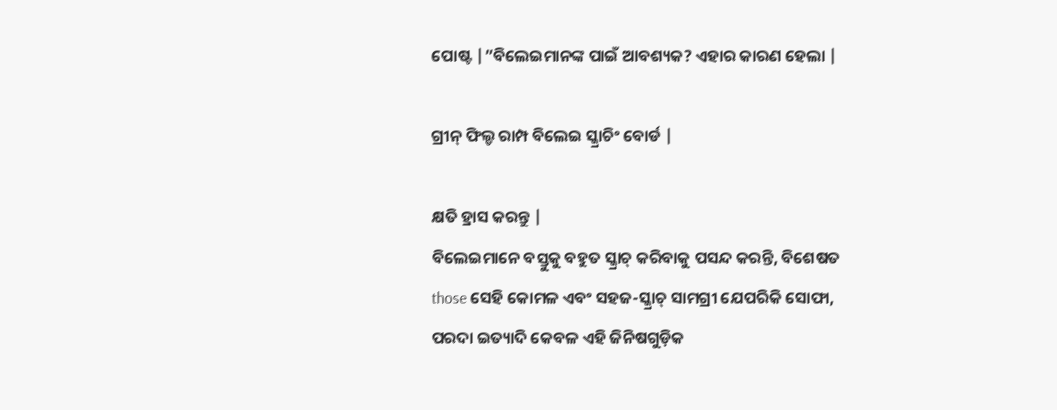ପୋଷ୍ଟ |”ବିଲେଇମାନଙ୍କ ପାଇଁ ଆବଶ୍ୟକ? ଏହାର କାରଣ ହେଲା |

ଗ୍ରୀନ୍ ଫିଲ୍ଡ ରାମ୍ପ ବିଲେଇ ସ୍କ୍ରାଚିଂ ବୋର୍ଡ |

କ୍ଷତି ହ୍ରାସ କରନ୍ତୁ |
ବିଲେଇମାନେ ବସ୍ତୁକୁ ବହୁତ ସ୍କ୍ରାଚ୍ କରିବାକୁ ପସନ୍ଦ କରନ୍ତି, ବିଶେଷତ those ସେହି କୋମଳ ଏବଂ ସହଜ-ସ୍କ୍ରାଚ୍ ସାମଗ୍ରୀ ଯେପରିକି ସୋଫା, ପରଦା ଇତ୍ୟାଦି କେବଳ ଏହି ଜିନିଷଗୁଡ଼ିକ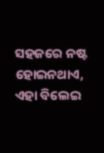ସହଜରେ ନଷ୍ଟ ହୋଇନଥାଏ, ଏହା ବିଲେଇ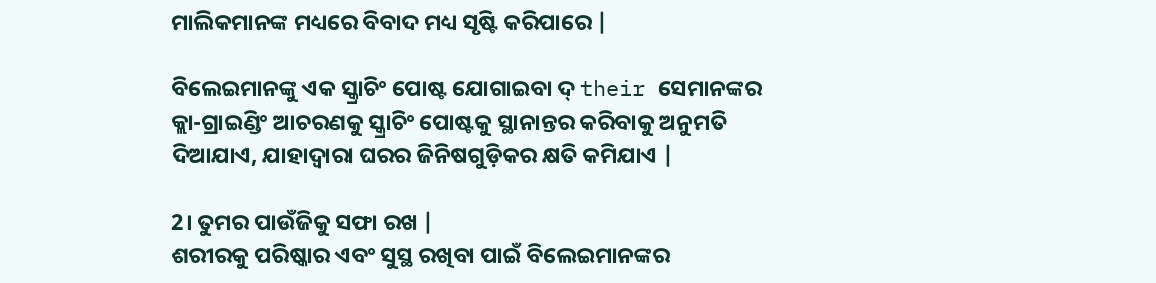ମାଲିକମାନଙ୍କ ମଧ୍ୟରେ ବିବାଦ ମଧ୍ୟ ସୃଷ୍ଟି କରିପାରେ |

ବିଲେଇମାନଙ୍କୁ ଏକ ସ୍କ୍ରାଚିଂ ପୋଷ୍ଟ ଯୋଗାଇବା ଦ୍ their ସେମାନଙ୍କର କ୍ଲା-ଗ୍ରାଇଣ୍ଡିଂ ଆଚରଣକୁ ସ୍କ୍ରାଚିଂ ପୋଷ୍ଟକୁ ସ୍ଥାନାନ୍ତର କରିବାକୁ ଅନୁମତି ଦିଆଯାଏ, ଯାହାଦ୍ୱାରା ଘରର ଜିନିଷଗୁଡ଼ିକର କ୍ଷତି କମିଯାଏ |

2। ତୁମର ପାଉଁଜିକୁ ସଫା ରଖ |
ଶରୀରକୁ ପରିଷ୍କାର ଏବଂ ସୁସ୍ଥ ରଖିବା ପାଇଁ ବିଲେଇମାନଙ୍କର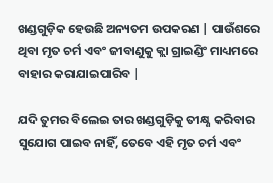ଖଣ୍ଡଗୁଡ଼ିକ ହେଉଛି ଅନ୍ୟତମ ଉପକରଣ | ପାଉଁଶରେ ଥିବା ମୃତ ଚର୍ମ ଏବଂ ଜୀବାଣୁକୁ କ୍ଲା ଗ୍ରାଇଣ୍ଡିଂ ମାଧ୍ୟମରେ ବାହାର କରାଯାଇପାରିବ |

ଯଦି ତୁମର ବିଲେଇ ତାର ଖଣ୍ଡଗୁଡ଼ିକୁ ତୀକ୍ଷ୍ଣ କରିବାର ସୁଯୋଗ ପାଇବ ନାହିଁ, ତେବେ ଏହି ମୃତ ଚର୍ମ ଏବଂ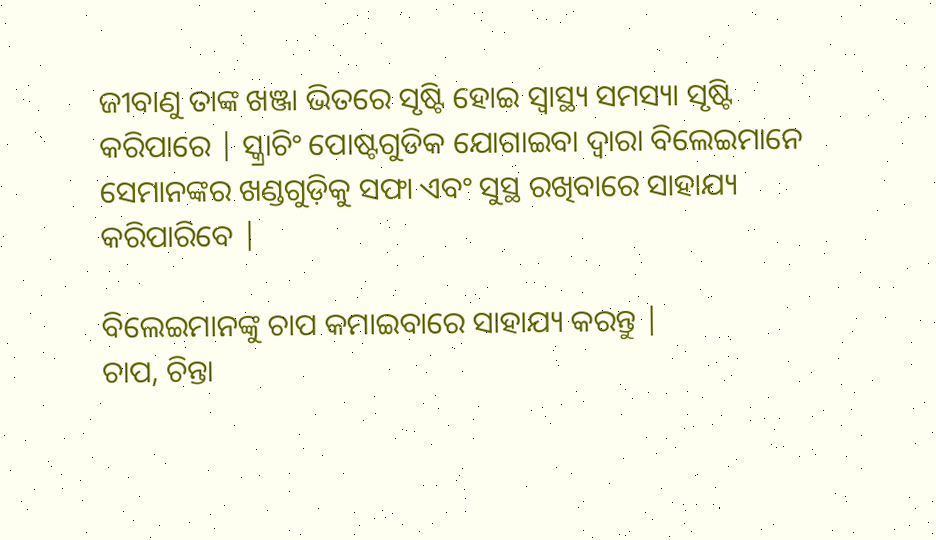ଜୀବାଣୁ ତାଙ୍କ ଖଞ୍ଜା ଭିତରେ ସୃଷ୍ଟି ହୋଇ ସ୍ୱାସ୍ଥ୍ୟ ସମସ୍ୟା ସୃଷ୍ଟି କରିପାରେ | ସ୍କ୍ରାଚିଂ ପୋଷ୍ଟଗୁଡିକ ଯୋଗାଇବା ଦ୍ୱାରା ବିଲେଇମାନେ ସେମାନଙ୍କର ଖଣ୍ଡଗୁଡ଼ିକୁ ସଫା ଏବଂ ସୁସ୍ଥ ରଖିବାରେ ସାହାଯ୍ୟ କରିପାରିବେ |

ବିଲେଇମାନଙ୍କୁ ଚାପ କମାଇବାରେ ସାହାଯ୍ୟ କରନ୍ତୁ |
ଚାପ, ଚିନ୍ତା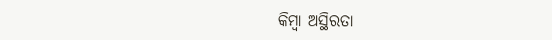କିମ୍ବା ଅସ୍ଥିରତା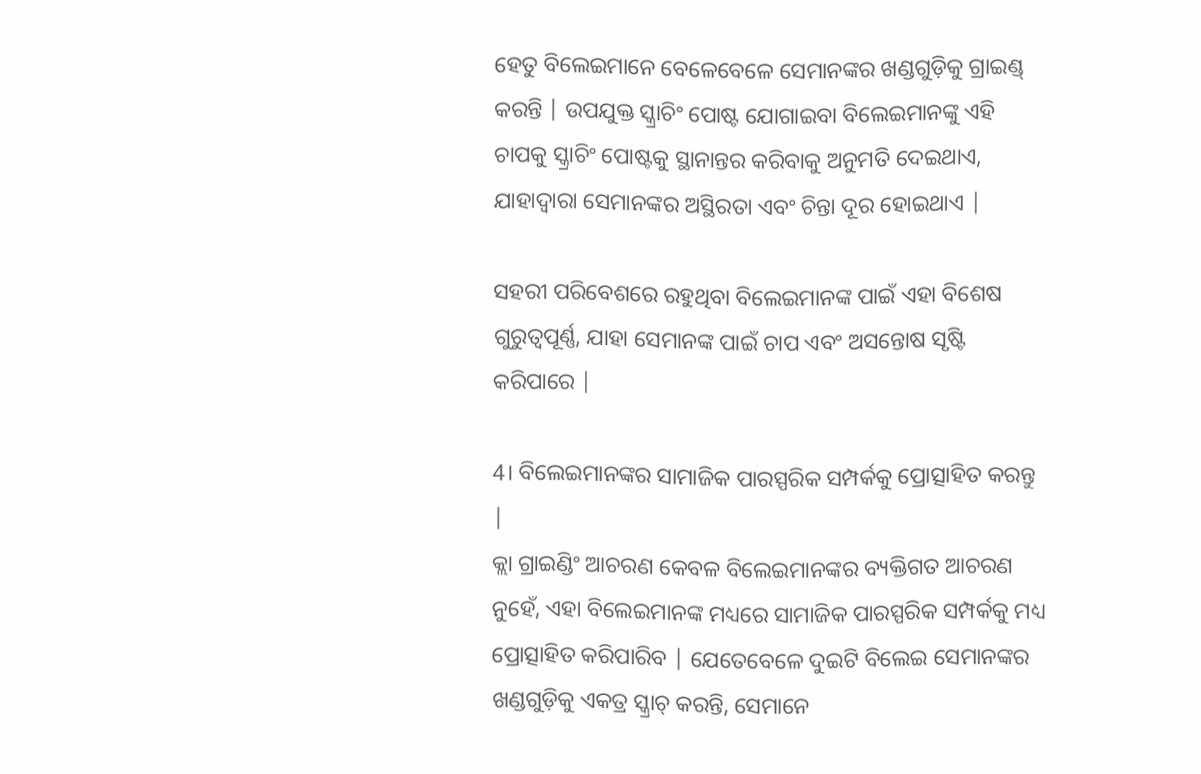ହେତୁ ବିଲେଇମାନେ ବେଳେବେଳେ ସେମାନଙ୍କର ଖଣ୍ଡଗୁଡ଼ିକୁ ଗ୍ରାଇଣ୍ଡ୍ କରନ୍ତି | ଉପଯୁକ୍ତ ସ୍କ୍ରାଚିଂ ପୋଷ୍ଟ ଯୋଗାଇବା ବିଲେଇମାନଙ୍କୁ ଏହି ଚାପକୁ ସ୍କ୍ରାଚିଂ ପୋଷ୍ଟକୁ ସ୍ଥାନାନ୍ତର କରିବାକୁ ଅନୁମତି ଦେଇଥାଏ, ଯାହାଦ୍ୱାରା ସେମାନଙ୍କର ଅସ୍ଥିରତା ଏବଂ ଚିନ୍ତା ଦୂର ହୋଇଥାଏ |

ସହରୀ ପରିବେଶରେ ରହୁଥିବା ବିଲେଇମାନଙ୍କ ପାଇଁ ଏହା ବିଶେଷ ଗୁରୁତ୍ୱପୂର୍ଣ୍ଣ, ଯାହା ସେମାନଙ୍କ ପାଇଁ ଚାପ ଏବଂ ଅସନ୍ତୋଷ ସୃଷ୍ଟି କରିପାରେ |

4। ବିଲେଇମାନଙ୍କର ସାମାଜିକ ପାରସ୍ପରିକ ସମ୍ପର୍କକୁ ପ୍ରୋତ୍ସାହିତ କରନ୍ତୁ |
କ୍ଲା ଗ୍ରାଇଣ୍ଡିଂ ଆଚରଣ କେବଳ ବିଲେଇମାନଙ୍କର ବ୍ୟକ୍ତିଗତ ଆଚରଣ ନୁହେଁ, ଏହା ବିଲେଇମାନଙ୍କ ମଧ୍ୟରେ ସାମାଜିକ ପାରସ୍ପରିକ ସମ୍ପର୍କକୁ ମଧ୍ୟ ପ୍ରୋତ୍ସାହିତ କରିପାରିବ | ଯେତେବେଳେ ଦୁଇଟି ବିଲେଇ ସେମାନଙ୍କର ଖଣ୍ଡଗୁଡ଼ିକୁ ଏକତ୍ର ସ୍କ୍ରାଚ୍ କରନ୍ତି, ସେମାନେ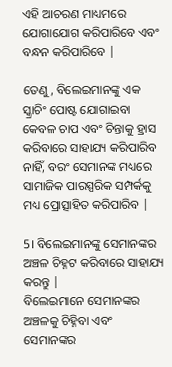ଏହି ଆଚରଣ ମାଧ୍ୟମରେ ଯୋଗାଯୋଗ କରିପାରିବେ ଏବଂ ବନ୍ଧନ କରିପାରିବେ |

ତେଣୁ, ବିଲେଇମାନଙ୍କୁ ଏକ ସ୍କ୍ରାଚିଂ ପୋଷ୍ଟ ଯୋଗାଇବା କେବଳ ଚାପ ଏବଂ ଚିନ୍ତାକୁ ହ୍ରାସ କରିବାରେ ସାହାଯ୍ୟ କରିପାରିବ ନାହିଁ, ବରଂ ସେମାନଙ୍କ ମଧ୍ୟରେ ସାମାଜିକ ପାରସ୍ପରିକ ସମ୍ପର୍କକୁ ମଧ୍ୟ ପ୍ରୋତ୍ସାହିତ କରିପାରିବ |

5। ବିଲେଇମାନଙ୍କୁ ସେମାନଙ୍କର ଅଞ୍ଚଳ ଚିହ୍ନଟ କରିବାରେ ସାହାଯ୍ୟ କରନ୍ତୁ |
ବିଲେଇମାନେ ସେମାନଙ୍କର ଅଞ୍ଚଳକୁ ଚିହ୍ନିବା ଏବଂ ସେମାନଙ୍କର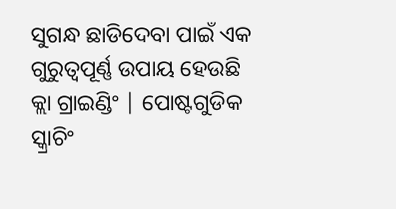ସୁଗନ୍ଧ ଛାଡିଦେବା ପାଇଁ ଏକ ଗୁରୁତ୍ୱପୂର୍ଣ୍ଣ ଉପାୟ ହେଉଛି କ୍ଲା ଗ୍ରାଇଣ୍ଡିଂ | ପୋଷ୍ଟଗୁଡିକ ସ୍କ୍ରାଚିଂ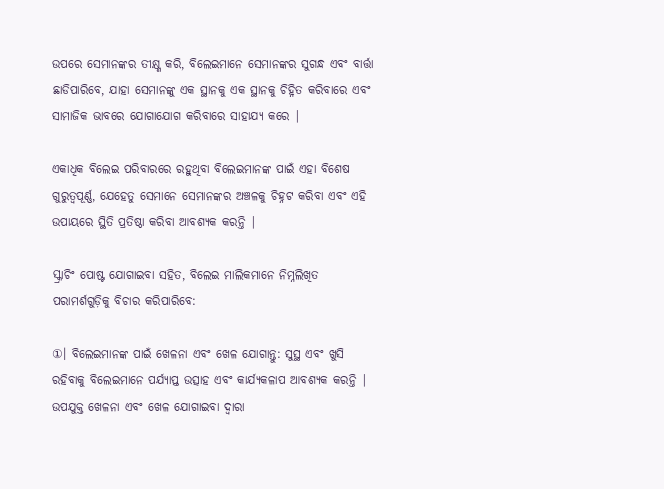ଉପରେ ସେମାନଙ୍କର ତୀକ୍ଷ୍ଣ କରି, ବିଲେଇମାନେ ସେମାନଙ୍କର ସୁଗନ୍ଧ ଏବଂ ବାର୍ତ୍ତା ଛାଡିପାରିବେ, ଯାହା ସେମାନଙ୍କୁ ଏକ ସ୍ଥାନକୁ ଏକ ସ୍ଥାନକୁ ଚିହ୍ନିତ କରିବାରେ ଏବଂ ସାମାଜିକ ଭାବରେ ଯୋଗାଯୋଗ କରିବାରେ ସାହାଯ୍ୟ କରେ |

ଏକାଧିକ ବିଲେଇ ପରିବାରରେ ରହୁଥିବା ବିଲେଇମାନଙ୍କ ପାଇଁ ଏହା ବିଶେଷ ଗୁରୁତ୍ୱପୂର୍ଣ୍ଣ, ଯେହେତୁ ସେମାନେ ସେମାନଙ୍କର ଅଞ୍ଚଳକୁ ଚିହ୍ନଟ କରିବା ଏବଂ ଏହି ଉପାୟରେ ସ୍ଥିତି ପ୍ରତିଷ୍ଠା କରିବା ଆବଶ୍ୟକ କରନ୍ତି |

ସ୍କ୍ରାଚିଂ ପୋଷ୍ଟ ଯୋଗାଇବା ସହିତ, ବିଲେଇ ମାଲିକମାନେ ନିମ୍ନଲିଖିତ ପରାମର୍ଶଗୁଡ଼ିକୁ ବିଚାର କରିପାରିବେ:

①। ବିଲେଇମାନଙ୍କ ପାଇଁ ଖେଳନା ଏବଂ ଖେଳ ଯୋଗାନ୍ତୁ: ସୁସ୍ଥ ଏବଂ ଖୁସି ରହିବାକୁ ବିଲେଇମାନେ ପର୍ଯ୍ୟାପ୍ତ ଉତ୍ସାହ ଏବଂ କାର୍ଯ୍ୟକଳାପ ଆବଶ୍ୟକ କରନ୍ତି | ଉପଯୁକ୍ତ ଖେଳନା ଏବଂ ଖେଳ ଯୋଗାଇବା ଦ୍ୱାରା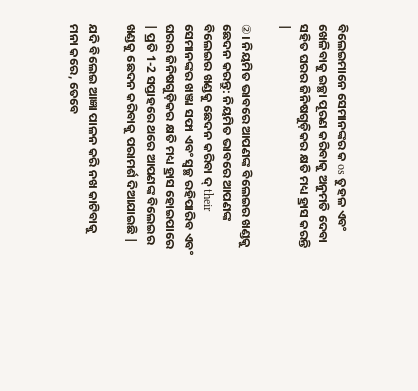ବିଲେଇମାନେ ସେମାନଙ୍କର କ os ତୁହଳ ଏବଂ ଖେଳିବାକୁ ଇଚ୍ଛା ପୂରଣ କରିବାକୁ ଅନୁମତି ଦେବା ସହିତ ଘରର ଜିନିଷଗୁଡ଼ିକର କ୍ଷତି ମଧ୍ୟ ହ୍ରାସ କରନ୍ତି |

②। ନିୟମିତ ଭାବରେ ଆପଣଙ୍କ ବିଲେଇର ଖଣ୍ଡକୁ ଛେଦନ କରନ୍ତୁ: ନିୟମିତ ଭାବରେ ଆପଣଙ୍କ ବିଲେଇର ଖଣ୍ଡକୁ ଛେଦନ କରିବା ଦ୍ their ସେମାନଙ୍କର ଖଞ୍ଜା ସଫା ଏବଂ ସ୍ୱଚ୍ଛ ରହିପାରିବ ଏବଂ ଘରର ଜିନିଷଗୁଡ଼ିକର କ୍ଷତି ମଧ୍ୟ ହ୍ରାସ ହୋଇପାରେ | ପ୍ରତି 1-2 ସପ୍ତାହରେ ଥରେ ଆପଣଙ୍କ ବିଲେଇର ଖଣ୍ଡକୁ ଛେଦନ କରିବାକୁ ପରାମର୍ଶ ଦିଆଯାଇଛି |

ଯଦି ବିଲେଇ ଆଜ୍ଞା ପାଳନ କରି ନଖ କାଟିବାକୁ ମନା କରେ, ତେବେ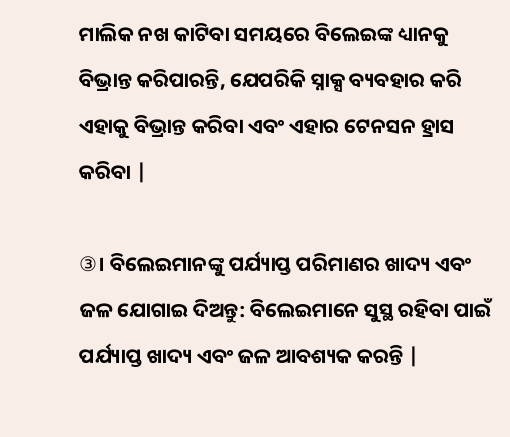ମାଲିକ ନଖ କାଟିବା ସମୟରେ ବିଲେଇଙ୍କ ଧ୍ୟାନକୁ ବିଭ୍ରାନ୍ତ କରିପାରନ୍ତି, ଯେପରିକି ସ୍ନାକ୍ସ ବ୍ୟବହାର କରି ଏହାକୁ ବିଭ୍ରାନ୍ତ କରିବା ଏବଂ ଏହାର ଟେନସନ ହ୍ରାସ କରିବା |

③। ବିଲେଇମାନଙ୍କୁ ପର୍ଯ୍ୟାପ୍ତ ପରିମାଣର ଖାଦ୍ୟ ଏବଂ ଜଳ ଯୋଗାଇ ଦିଅନ୍ତୁ: ବିଲେଇମାନେ ସୁସ୍ଥ ରହିବା ପାଇଁ ପର୍ଯ୍ୟାପ୍ତ ଖାଦ୍ୟ ଏବଂ ଜଳ ଆବଶ୍ୟକ କରନ୍ତି |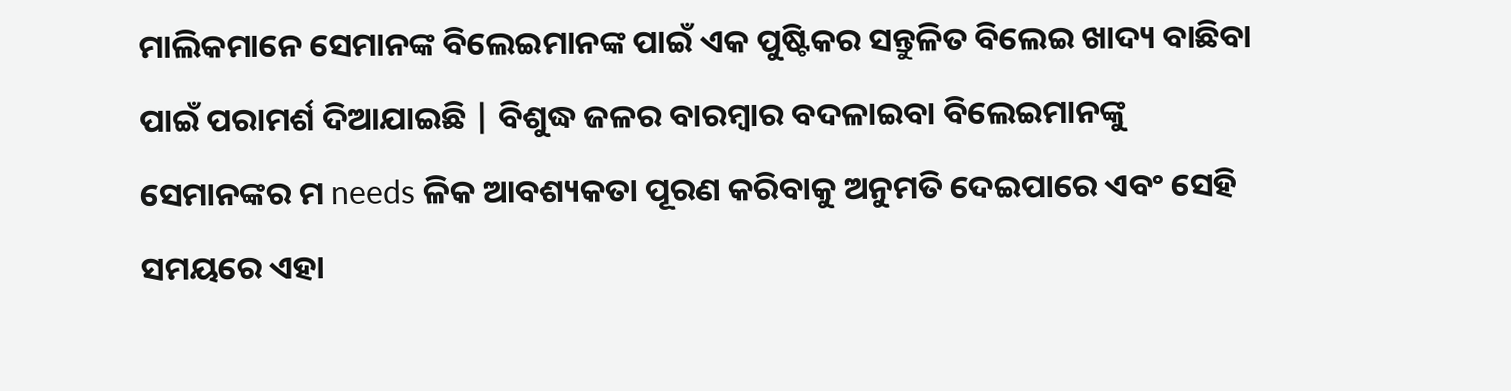ମାଲିକମାନେ ସେମାନଙ୍କ ବିଲେଇମାନଙ୍କ ପାଇଁ ଏକ ପୁଷ୍ଟିକର ସନ୍ତୁଳିତ ବିଲେଇ ଖାଦ୍ୟ ବାଛିବା ପାଇଁ ପରାମର୍ଶ ଦିଆଯାଇଛି | ବିଶୁଦ୍ଧ ଜଳର ବାରମ୍ବାର ବଦଳାଇବା ବିଲେଇମାନଙ୍କୁ ସେମାନଙ୍କର ମ needs ଳିକ ଆବଶ୍ୟକତା ପୂରଣ କରିବାକୁ ଅନୁମତି ଦେଇପାରେ ଏବଂ ସେହି ସମୟରେ ଏହା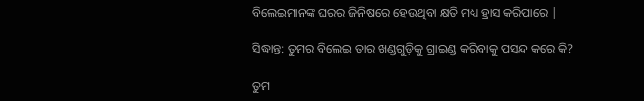ବିଲେଇମାନଙ୍କ ଘରର ଜିନିଷରେ ହେଉଥିବା କ୍ଷତି ମଧ୍ୟ ହ୍ରାସ କରିପାରେ |

ସିଦ୍ଧାନ୍ତ: ତୁମର ବିଲେଇ ତାର ଖଣ୍ଡଗୁଡ଼ିକୁ ଗ୍ରାଇଣ୍ଡ କରିବାକୁ ପସନ୍ଦ କରେ କି?

ତୁମ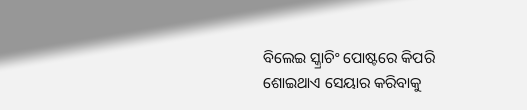ବିଲେଇ ସ୍କ୍ରାଚିଂ ପୋଷ୍ଟରେ କିପରି ଶୋଇଥାଏ ସେୟାର କରିବାକୁ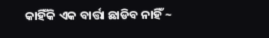କାହିଁକି ଏକ ବାର୍ତ୍ତା ଛାଡିବ ନାହିଁ ~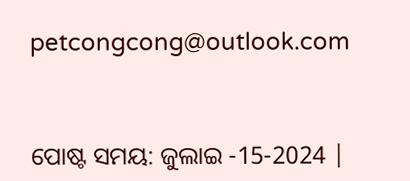petcongcong@outlook.com


ପୋଷ୍ଟ ସମୟ: ଜୁଲାଇ -15-2024 |